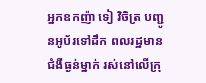អ្នកឧកញ៉ា ទៀ វិចិត្រ បញ្ជូនអូប័រទៅដឹក ពលរដ្ឋមានជំងឺធ្ងន់ម្នាក់ រស់នៅលើក្រុ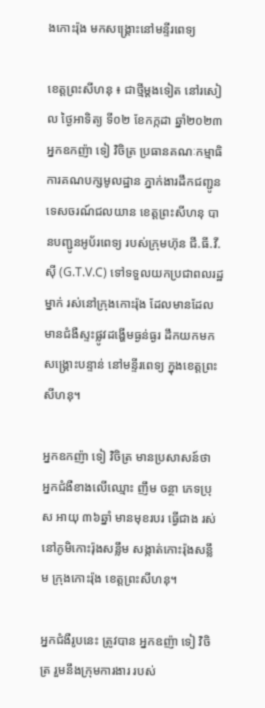ងកោះរ៉ុង មកសង្គ្រោះនៅមន្ទីរពេទ្យ

ខេត្តព្រះសីហនុ ៖ ជាថ្មីម្តងទៀត នៅរសៀល ថ្ងៃអាទិត្យ ទី០២ ខែកក្កដា ឆ្នាំ២០២៣ អ្នកឧកញ៉ា ទៀ វិចិត្រ ប្រធានគណៈកម្មាធិការគណបក្សមូលដ្ឋាន ភ្នាក់ងារដឹកជញ្ជូនទេសចរណ៍ជលយាន ខេត្តព្រះសីហនុ បានបញ្ជូនអូប័រពេទ្យ របស់ក្រុមហ៊ុន ជី.ធី.វី.ស៊ី (G.T.V.C) ទៅទទួលយកប្រជាពលរដ្ឋ ម្នាក់ រស់នៅក្រុងកោះរ៉ុង ដែលមានដែលមានជំងឺស្ទះផ្លូវដង្ហើមធ្ងន់ធ្ងរ ដឹកយកមកសង្គ្រោះបន្ទាន់ នៅមន្ទីរពេទ្យ ក្នុងខេត្តព្រះសីហនុ។

អ្នកឧកញ៉ា ទៀ វិចិត្រ មានប្រសាសន៍ថា អ្នកជំងឺខាងលើឈ្មោះ ញឹម ចន្ថា ភេទប្រុស អាយុ ៣៦ឆ្នាំ មានមុខរបរ ធ្វើជាង រស់នៅភូមិកោះរ៉ុងសន្លឹម សង្កាត់កោះរ៉ុងសន្លឹម ក្រុងកោះរ៉ុង ខេត្តព្រះសីហនុ។

អ្នកជំងឺរូបនេះ ត្រូវបាន អ្នកឧញ៉ា ទៀ វិចិត្រ រួមនឹងក្រុមការងារ របស់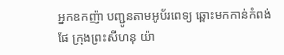អ្នកឧកញ៉ា បញ្ជូនតាមអូប័រពេទ្យ ឆ្ពោះមកកាន់កំពង់ផែ ក្រុងព្រះសីហនុ យ៉ា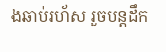ងឆាប់រហ័ស រួចបន្តដឹក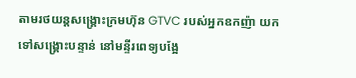តាមរថយន្តសង្គ្រោះក្រមហ៊ុន GTVC របស់អ្នកឧកញ៉ា យកទៅសង្គ្រោះបន្ទាន់ នៅមន្ទីរពេទ្យបង្អែ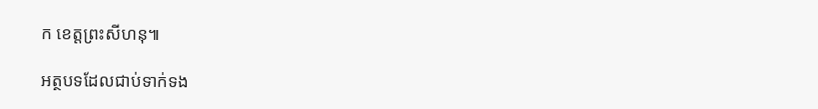ក ខេត្តព្រះសីហនុ៕

អត្ថបទដែលជាប់ទាក់ទង